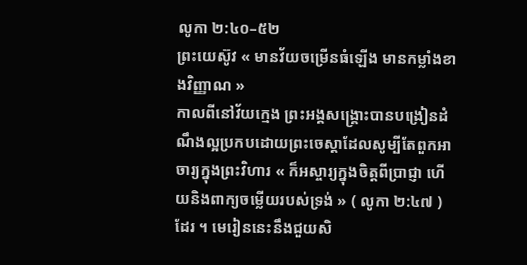លូកា ២:៤០–៥២
ព្រះយេស៊ូវ « មានវ័យចម្រើនធំឡើង មានកម្លាំងខាងវិញ្ញាណ »
កាលពីនៅវ័យក្មេង ព្រះអង្គសង្គ្រោះបានបង្រៀនដំណឹងល្អប្រកបដោយព្រះចេស្តាដែលសូម្បីតែពួកអាចារ្យក្នុងព្រះវិហារ « ក៏អស្ចារ្យក្នុងចិត្តពីប្រាជ្ញា ហើយនិងពាក្យចម្លើយរបស់ទ្រង់ » ( លូកា ២:៤៧ ) ដែរ ។ មេរៀននេះនឹងជួយសិ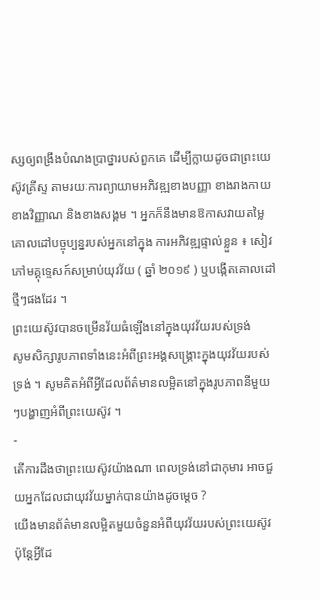ស្សឲ្យពង្រឹងបំណងប្រាថ្នារបស់ពួកគេ ដើម្បីក្លាយដូចជាព្រះយេស៊ូវគ្រីស្ទ តាមរយៈការព្យាយាមអភិវឌ្ឍខាងបញ្ញា ខាងរាងកាយ ខាងវិញ្ញាណ និងខាងសង្គម ។ អ្នកក៏នឹងមានឱកាសវាយតម្លៃគោលដៅបច្ចុប្បន្នរបស់អ្នកនៅក្នុង ការអភិវឌ្ឍផ្ទាល់ខ្លួន ៖ សៀវភៅមគ្គុទ្ទេសក៍សម្រាប់យុវវ័យ ( ឆ្នាំ ២០១៩ ) ឬបង្កើតគោលដៅថ្មីៗផងដែរ ។
ព្រះយេស៊ូវបានចម្រើនវ័យធំឡើងនៅក្នុងយុវវ័យរបស់ទ្រង់
សូមសិក្សារូបភាពទាំងនេះអំពីព្រះអង្គសង្គ្រោះក្នុងយុវវ័យរបស់ទ្រង់ ។ សូមគិតអំពីអ្វីដែលព័ត៌មានលម្អិតនៅក្នុងរូបភាពនីមួយៗបង្ហាញអំពីព្រះយេស៊ូវ ។
-
តើការដឹងថាព្រះយេស៊ូវយ៉ាងណា ពេលទ្រង់នៅជាកុមារ អាចជួយអ្នកដែលជាយុវវ័យម្នាក់បានយ៉ាងដូចម្ដេច ?
យើងមានព័ត៌មានលម្អិតមួយចំនួនអំពីយុវវ័យរបស់ព្រះយេស៊ូវ ប៉ុន្តែអ្វីដែ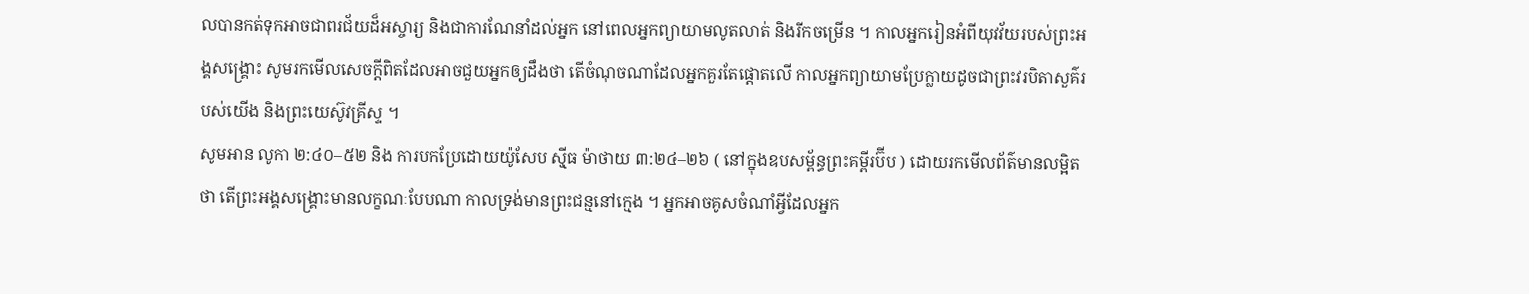លបានកត់ទុកអាចជាពរជ័យដ៏អស្ចារ្យ និងជាការណែនាំដល់អ្នក នៅពេលអ្នកព្យាយាមលូតលាត់ និងរីកចម្រើន ។ កាលអ្នករៀនអំពីយុវវ័យរបស់ព្រះអង្គសង្គ្រោះ សូមរកមើលសេចក្តីពិតដែលអាចជួយអ្នកឲ្យដឹងថា តើចំណុចណាដែលអ្នកគួរតែផ្តោតលើ កាលអ្នកព្យាយាមប្រែក្លាយដូចជាព្រះវរបិតាសួគ៌របស់យើង និងព្រះយេស៊ូវគ្រីស្ទ ។
សូមអាន លូកា ២:៤០–៥២ និង ការបកប្រែដោយយ៉ូសែប ស៊្មីធ ម៉ាថាយ ៣:២៤–២៦ ( នៅក្នុងឧបសម្ព័ន្ធព្រះគម្ពីរប៊ីប ) ដោយរកមើលព័ត៌មានលម្អិតថា តើព្រះអង្គសង្រ្គោះមានលក្ខណៈបែបណា កាលទ្រង់មានព្រះជន្មនៅក្មេង ។ អ្នកអាចគូសចំណាំអ្វីដែលអ្នក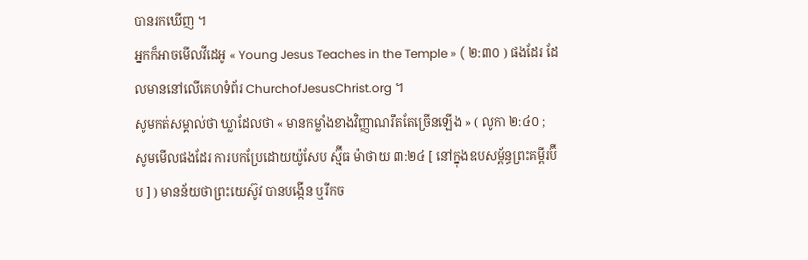បានរកឃើញ ។
អ្នកក៏អាចមើលវីដេអូ « Young Jesus Teaches in the Temple » ( ២:៣០ ) ផងដែរ ដែលមាននៅលើគេហទំព័រ ChurchofJesusChrist.org ។
សូមកត់សម្គាល់ថា ឃ្លាដែលថា « មានកម្លាំងខាងវិញ្ញាណរឹតតែច្រើនឡើង » ( លូកា ២:៤០ ; សូមមើលផងដែរ ការបកប្រែដោយយ៉ូសែប ស្ម៊ីធ ម៉ាថាយ ៣:២៤ [ នៅក្នុងឧបសម្ព័ន្ធព្រះគម្ពីរប៊ីប ] ) មានន័យថាព្រះយេស៊ូវ បានបង្កើន ឬរីកច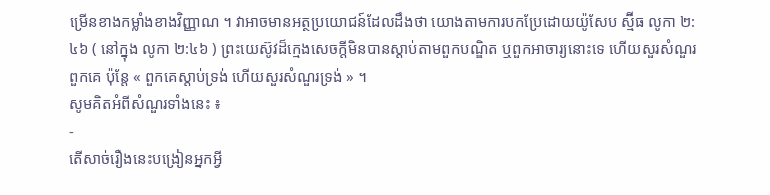ម្រើនខាងកម្លាំងខាងវិញ្ញាណ ។ វាអាចមានអត្ថប្រយោជន៍ដែលដឹងថា យោងតាមការបកប្រែដោយយ៉ូសែប ស្ម៊ីធ លូកា ២:៤៦ ( នៅក្នុង លូកា ២:៤៦ ) ព្រះយេស៊ូវដ៏ក្មេងសេចក្តីមិនបានស្តាប់តាមពួកបណ្ឌិត ឬពួកអាចារ្យនោះទេ ហើយសួរសំណួរពួកគេ ប៉ុន្តែ « ពួកគេស្តាប់ទ្រង់ ហើយសួរសំណួរទ្រង់ » ។
សូមគិតអំពីសំណួរទាំងនេះ ៖
-
តើសាច់រឿងនេះបង្រៀនអ្នកអ្វី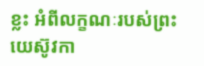ខ្លះ អំពីលក្ខណៈរបស់ព្រះយេស៊ូវកា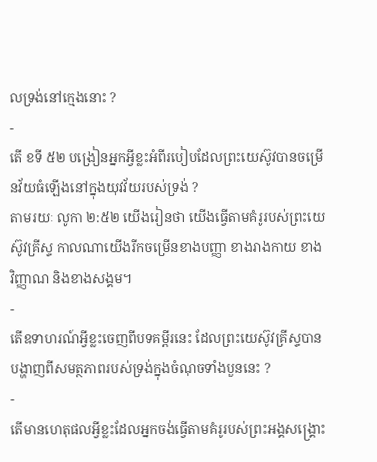លទ្រង់នៅក្មេងនោះ ?
-
តើ ខទី ៥២ បង្រៀនអ្នកអ្វីខ្លះអំពីរបៀបដែលព្រះយេស៊ូវបានចម្រើនវ័យធំឡើងនៅក្នុងយុវវ័យរបស់ទ្រង់ ?
តាមរយៈ លូកា ២:៥២ យើងរៀនថា យើងធ្វើតាមគំរូរបស់ព្រះយេស៊ូវគ្រីស្ទ កាលណាយើងរីកចម្រើនខាងបញ្ញា ខាងរាងកាយ ខាងវិញ្ញាណ និងខាងសង្គម។
-
តើឧទាហរណ៍អ្វីខ្លះចេញពីបទគម្ពីរនេះ ដែលព្រះយេស៊ូវគ្រីស្ទបានបង្ហាញពីសមត្ថភាពរបស់ទ្រង់ក្នុងចំណុចទាំងបួននេះ ?
-
តើមានហេតុផលអ្វីខ្លះដែលអ្នកចង់ធ្វើតាមគំរូរបស់ព្រះអង្គសង្គ្រោះ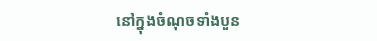នៅក្នុងចំណុចទាំងបួន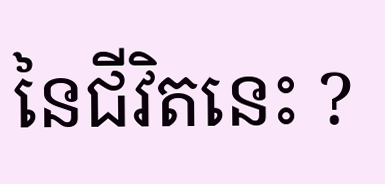នៃជីវិតនេះ ?